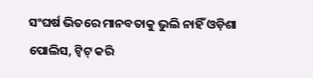ସଂଘର୍ଷ ଭିତରେ ମାନବତାକୁ ଭୁଲି ନାହିଁ ଓଡ଼ିଶା ପୋଲିସ, ଟ୍ୱିଟ୍ କରି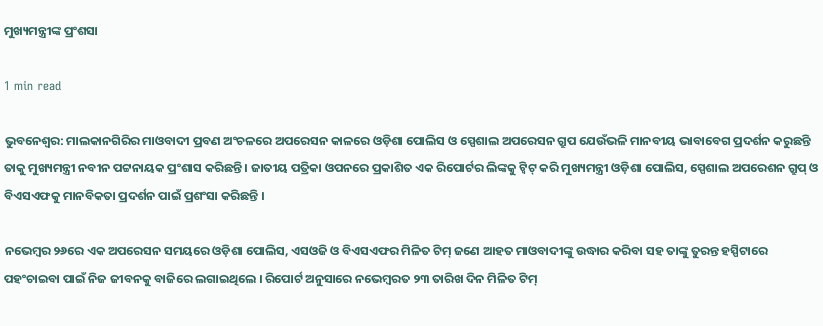ମୁଖ୍ୟମନ୍ତ୍ରୀଙ୍କ ପ୍ରଂଶସା

1 min read

ଭୁବନେଶ୍ୱର: ମାଲକାନଗିରିର ମାଓବାଦୀ ପ୍ରବଣ ଅଂଚଳରେ ଅପରେସନ କାଳରେ ଓଡ଼ିଶା ପୋଲିସ ଓ ସ୍ପେଶାଲ ଅପରେସନ ଗ୍ରୁପ ଯେଉଁଭଳି ମାନବୀୟ ଭାବାବେଗ ପ୍ରଦର୍ଶନ କରୁଛନ୍ତି ତାକୁ ମୁଖ୍ୟମନ୍ତ୍ରୀ ନବୀନ ପଟ୍ଟନାୟକ ପ୍ରଂଶାସ କରିଛନ୍ତି । ଜାତୀୟ ପତ୍ରିକା ଓପନରେ ପ୍ରକାଶିତ ଏକ ରିପୋର୍ଟର ଲିଙ୍କକୁ ଟ୍ୱିଟ୍ କରି ମୁଖ୍ୟମନ୍ତ୍ରୀ ଓଡ଼ିଶା ପୋଲିସ, ସ୍ପେଶାଲ ଅପରେଶନ ଗ୍ରୁପ୍ ଓ ବିଏସଏଫକୁ ମାନବିକତା ପ୍ରଦର୍ଶନ ପାଇଁ ପ୍ରଶଂସା କରିଛନ୍ତି ।

ନଭେମ୍ବର ୨୬ରେ ଏକ ଅପରେସନ ସମୟରେ ଓଡ଼ିଶା ପୋଲିସ, ଏସଓଜି ଓ ବିଏସଏଫର ମିଳିତ ଟିମ୍ ଜଣେ ଆହତ ମାଓବାଦୀଙ୍କୁ ଉଦ୍ଧାର କରିବା ସହ ତାଙ୍କୁ ତୁରନ୍ତ ହସ୍ପିଟାରେ ପହଂଚାଇବା ପାଇଁ ନିଜ ଜୀବନକୁ ବାଜିରେ ଲଗାଇଥିଲେ । ରିପୋର୍ଟ ଅନୁସାରେ ନଭେମ୍ବରତ ୨୩ ତାରିଖ ଦିନ ମିଳିତ ଟିମ୍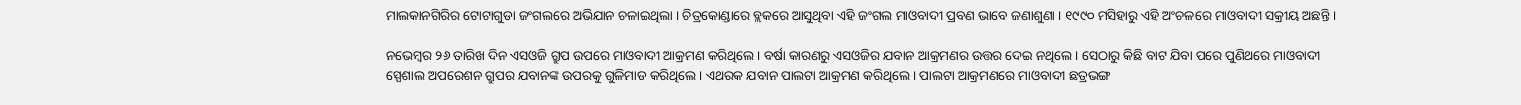ମାଲକାନଗିରିର ଟୋଟାଗୁଡା ଜଂଗଲରେ ଅଭିଯାନ ଚଳାଇଥିଲା । ଚିତ୍ରକୋଣ୍ଡାରେ ବ୍ଲକରେ ଆସୁଥିବା ଏହି ଜଂଗଲ ମାଓବାଦୀ ପ୍ରବଣ ଭାବେ ଜଣାଶୁଣା । ୧୯୯୦ ମସିହାରୁ ଏହି ଅଂଚଳରେ ମାଓବାଦୀ ସକ୍ରୀୟ ଅଛନ୍ତି ।

ନଭେମ୍ବର ୨୬ ତାରିଖ ଦିନ ଏସଓଜି ଗ୍ରୁପ ଉପରେ ମାଓବାଦୀ ଆକ୍ରମଣ କରିଥିଲେ । ବର୍ଷା କାରଣରୁ ଏସଓଜିର ଯବାନ ଆକ୍ରମଣର ଉତ୍ତର ଦେଇ ନଥିଲେ । ସେଠାରୁ କିଛି ବାଟ ଯିବା ପରେ ପୁଣିଥରେ ମାଓବାଦୀ ସ୍ପେଶାଲ ଅପରେଶନ ଗ୍ରୁପର ଯବାନଙ୍କ ଉପରକୁ ଗୁଳିମାଡ କରିଥିଲେ । ଏଥରକ ଯବାନ ପାଲଟା ଆକ୍ରମଣ କରିଥିଲେ । ପାଲଟା ଆକ୍ରମଣରେ ମାଓବାଦୀ ଛତ୍ରଭଙ୍ଗ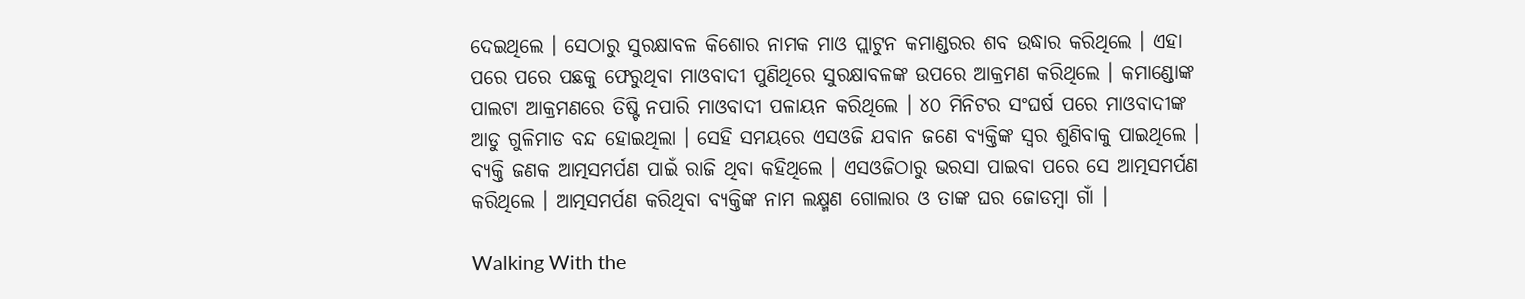ଦେଇଥିଲେ । ସେଠାରୁ ସୁରକ୍ଷାବଳ କିଶୋର ନାମକ ମାଓ ପ୍ଲାଟୁନ କମାଣ୍ଡରର ଶବ ଉଦ୍ଧାର କରିଥିଲେ । ଏହା ପରେ ପରେ ପଛକୁ ଫେରୁଥିବା ମାଓବାଦୀ ପୁଣିଥିରେ ସୁରକ୍ଷାବଳଙ୍କ ଉପରେ ଆକ୍ରମଣ କରିଥିଲେ । କମାଣ୍ଡୋଙ୍କ ପାଲଟା ଆକ୍ରମଣରେ ତିଷ୍ଟି ନପାରି ମାଓବାଦୀ ପଳାୟନ କରିଥିଲେ । ୪୦ ମିନିଟର ସଂଘର୍ଷ ପରେ ମାଓବାଦୀଙ୍କ ଆଡୁ ଗୁଳିମାଡ ବନ୍ଦ ହୋଇଥିଲା । ସେହି ସମୟରେ ଏସଓଜି ଯବାନ ଜଣେ ବ୍ୟକ୍ତିଙ୍କ ସ୍ୱର ଶୁଣିବାକୁ ପାଇଥିଲେ । ବ୍ୟକ୍ତି ଜଣକ ଆତ୍ମସମର୍ପଣ ପାଇଁ ରାଜି ଥିବା କହିଥିଲେ । ଏସଓଜିଠାରୁ ଭରସା ପାଇବା ପରେ ସେ ଆତ୍ମସମର୍ପଣ କରିଥିଲେ । ଆତ୍ମସମର୍ପଣ କରିଥିବା ବ୍ୟକ୍ତିଙ୍କ ନାମ ଲକ୍ଷ୍ମଣ ଗୋଲାର ଓ ତାଙ୍କ ଘର ଜୋଡମ୍ବା ଗାଁ ।

Walking With the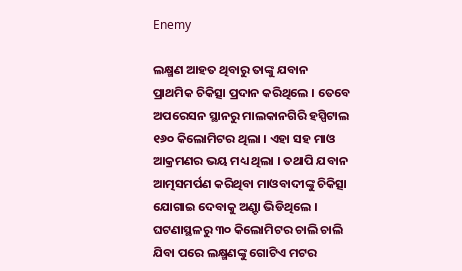Enemy

ଲକ୍ଷ୍ମଣ ଆହତ ଥିବାରୁ ତାଙ୍କୁ ଯବାନ ପ୍ରାଥମିକ ଚିକିତ୍ସା ପ୍ରଦାନ କରିଥିଲେ । ତେବେ ଅପରେସନ ସ୍ଥାନରୁ ମାଲକାନଗିରି ହସ୍ପିଟାଲ ୧୬୦ କିଲୋମିଟର ଥିଲା । ଏହା ସହ ମାଓ ଆକ୍ରମଣର ଭୟ ମଧ୍ୟ ଥିଲା । ତଥାପି ଯବାନ ଆତ୍ମସମର୍ପଣ କରିଥିବା ମାଓବାଦୀଙ୍କୁ ଚିକିତ୍ସା ଯୋଗାଇ ଦେବାକୁ ଅଣ଼୍ଟା ଭିଡିଥିଲେ । ଘଟଣାସ୍ଥଳରୁ ୩୦ କିଲୋମିଟର ଚାଲି ଚାଲି ଯିବା ପରେ ଲକ୍ଷ୍ମଣଙ୍କୁ ଗୋଟିଏ ମଟର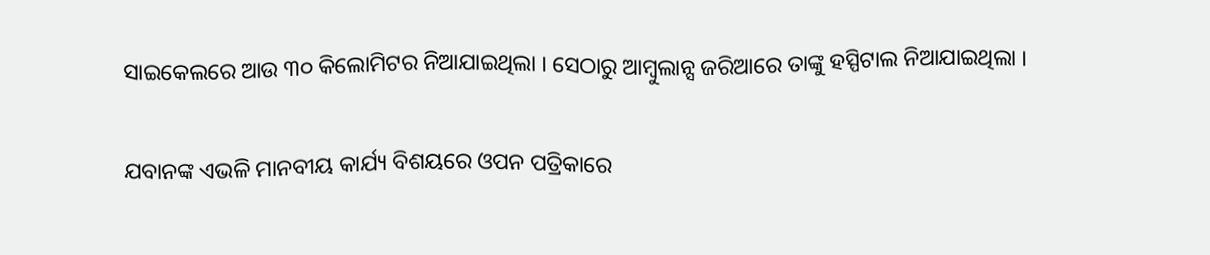ସାଇକେଲରେ ଆଉ ୩୦ କିଲୋମିଟର ନିଆଯାଇଥିଲା । ସେଠାରୁ ଆମ୍ବୁଲାନ୍ସ ଜରିଆରେ ତାଙ୍କୁ ହସ୍ପିଟାଲ ନିଆଯାଇଥିଲା ।

ଯବାନଙ୍କ ଏଭଳି ମାନବୀୟ କାର୍ଯ୍ୟ ବିଶୟରେ ଓପନ ପତ୍ରିକାରେ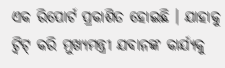ଏକ ରିପୋର୍ଟ ପ୍ରକାଶିତ ହୋଇଛି । ଯାହାକୁ ଟ୍ୱିଟ୍ କରି ମୁଖ୍ୟମନ୍ତ୍ରୀ ଯବାନଙ୍କ କାର୍ଯ୍ୟକୁ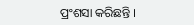ପ୍ରଂଶସା କରିଛନ୍ତି ।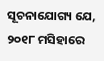ସୂଚନାଯୋଗ୍ୟ ଯେ, ୨୦୧୮ ମସିହାରେ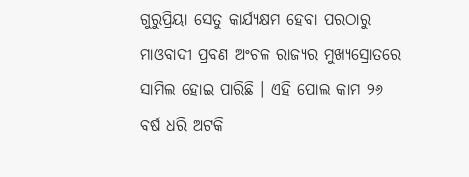ଗୁରୁପ୍ରିୟା ସେତୁ କାର୍ଯ୍ୟକ୍ଷମ ହେବା ପରଠାରୁ ମାଓବାଦୀ ପ୍ରବଣ ଅଂଚଳ ରାଜ୍ୟର ମୁଖ୍ୟସ୍ରୋତରେ ସାମିଲ ହୋଇ ପାରିଛି । ଏହି ପୋଲ କାମ ୨୬ ବର୍ଷ ଧରି ଅଟକି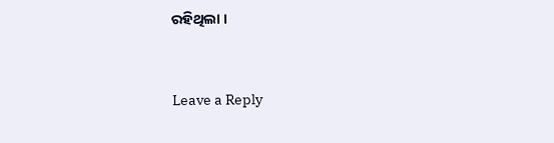ରହିଥିଲା ।



Leave a Reply